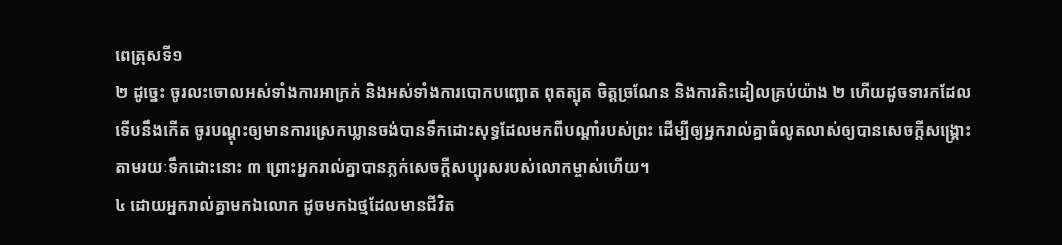ពេត្រុសទី១
២ ដូច្នេះ ចូរលះចោលអស់ទាំងការអាក្រក់ និងអស់ទាំងការបោកបញ្ឆោត ពុតត្បុត ចិត្តច្រណែន និងការតិះដៀលគ្រប់យ៉ាង ២ ហើយដូចទារកដែលទើបនឹងកើត ចូរបណ្ដុះឲ្យមានការស្រេកឃ្លានចង់បានទឹកដោះសុទ្ធដែលមកពីបណ្ដាំរបស់ព្រះ ដើម្បីឲ្យអ្នករាល់គ្នាធំលូតលាស់ឲ្យបានសេចក្ដីសង្គ្រោះតាមរយៈទឹកដោះនោះ ៣ ព្រោះអ្នករាល់គ្នាបានភ្លក់សេចក្ដីសប្បុរសរបស់លោកម្ចាស់ហើយ។
៤ ដោយអ្នករាល់គ្នាមកឯលោក ដូចមកឯថ្មដែលមានជីវិត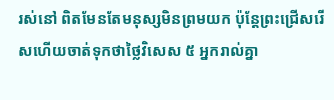រស់នៅ ពិតមែនតែមនុស្សមិនព្រមយក ប៉ុន្តែព្រះជ្រើសរើសហើយចាត់ទុកថាថ្លៃវិសេស ៥ អ្នករាល់គ្នា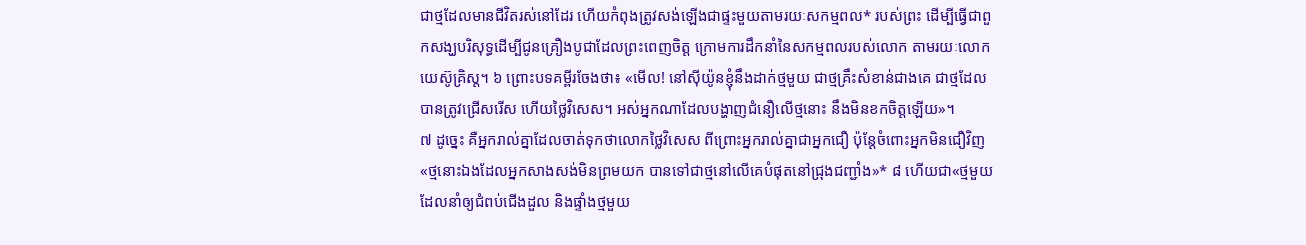ជាថ្មដែលមានជីវិតរស់នៅដែរ ហើយកំពុងត្រូវសង់ឡើងជាផ្ទះមួយតាមរយៈសកម្មពល* របស់ព្រះ ដើម្បីធ្វើជាពួកសង្ឃបរិសុទ្ធដើម្បីជូនគ្រឿងបូជាដែលព្រះពេញចិត្ត ក្រោមការដឹកនាំនៃសកម្មពលរបស់លោក តាមរយៈលោកយេស៊ូគ្រិស្ត។ ៦ ព្រោះបទគម្ពីរចែងថា៖ «មើល! នៅស៊ីយ៉ូនខ្ញុំនឹងដាក់ថ្មមួយ ជាថ្មគ្រឹះសំខាន់ជាងគេ ជាថ្មដែលបានត្រូវជ្រើសរើស ហើយថ្លៃវិសេស។ អស់អ្នកណាដែលបង្ហាញជំនឿលើថ្មនោះ នឹងមិនខកចិត្តឡើយ»។
៧ ដូច្នេះ គឺអ្នករាល់គ្នាដែលចាត់ទុកថាលោកថ្លៃវិសេស ពីព្រោះអ្នករាល់គ្នាជាអ្នកជឿ ប៉ុន្តែចំពោះអ្នកមិនជឿវិញ «ថ្មនោះឯងដែលអ្នកសាងសង់មិនព្រមយក បានទៅជាថ្មនៅលើគេបំផុតនៅជ្រុងជញ្ជាំង»* ៨ ហើយជា«ថ្មមួយដែលនាំឲ្យជំពប់ជើងដួល និងផ្ទាំងថ្មមួយ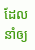ដែលនាំឲ្យ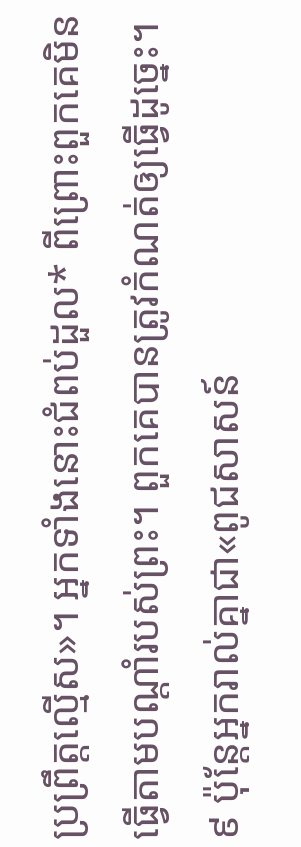ប្រព្រឹត្តល្មើស»។ អ្នកទាំងនោះជំពប់ដួល* ពីព្រោះពួកគេមិនធ្វើតាមបណ្ដាំរបស់ព្រះ។ ពួកគេបានត្រូវកំណត់ឲ្យធ្វើដូច្នេះ។ ៩ ប៉ុន្តែអ្នករាល់គ្នាជា«ពូជសាសន៍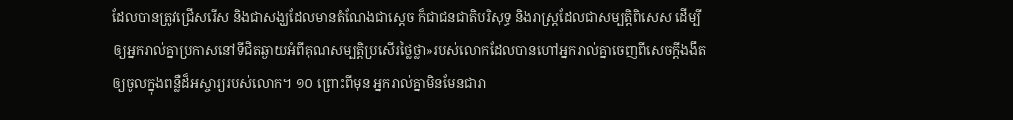ដែលបានត្រូវជ្រើសរើស និងជាសង្ឃដែលមានតំណែងជាស្តេច ក៏ជាជនជាតិបរិសុទ្ធ និងរាស្ត្រដែលជាសម្បត្ដិពិសេស ដើម្បីឲ្យអ្នករាល់គ្នាប្រកាសនៅទីជិតឆ្ងាយអំពីគុណសម្បត្ដិប្រសើរថ្លៃថ្លា»របស់លោកដែលបានហៅអ្នករាល់គ្នាចេញពីសេចក្ដីងងឹតឲ្យចូលក្នុងពន្លឺដ៏អស្ចារ្យរបស់លោក។ ១០ ព្រោះពីមុន អ្នករាល់គ្នាមិនមែនជារា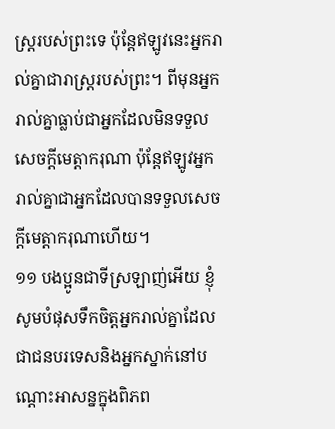ស្ត្ររបស់ព្រះទេ ប៉ុន្តែឥឡូវនេះអ្នករាល់គ្នាជារាស្ត្ររបស់ព្រះ។ ពីមុនអ្នករាល់គ្នាធ្លាប់ជាអ្នកដែលមិនទទួលសេចក្ដីមេត្ដាករុណា ប៉ុន្តែឥឡូវអ្នករាល់គ្នាជាអ្នកដែលបានទទួលសេចក្ដីមេត្ដាករុណាហើយ។
១១ បងប្អូនជាទីស្រឡាញ់អើយ ខ្ញុំសូមបំផុសទឹកចិត្តអ្នករាល់គ្នាដែលជាជនបរទេសនិងអ្នកស្នាក់នៅបណ្ដោះអាសន្នក្នុងពិភព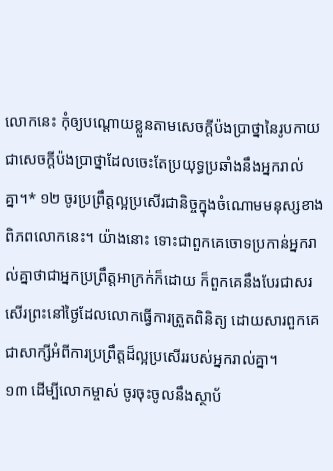លោកនេះ កុំឲ្យបណ្ដោយខ្លួនតាមសេចក្ដីប៉ងប្រាថ្នានៃរូបកាយ ជាសេចក្ដីប៉ងប្រាថ្នាដែលចេះតែប្រយុទ្ធប្រឆាំងនឹងអ្នករាល់គ្នា។* ១២ ចូរប្រព្រឹត្តល្អប្រសើរជានិច្ចក្នុងចំណោមមនុស្សខាងពិភពលោកនេះ។ យ៉ាងនោះ ទោះជាពួកគេចោទប្រកាន់អ្នករាល់គ្នាថាជាអ្នកប្រព្រឹត្តអាក្រក់ក៏ដោយ ក៏ពួកគេនឹងបែរជាសរសើរព្រះនៅថ្ងៃដែលលោកធ្វើការត្រួតពិនិត្យ ដោយសារពួកគេជាសាក្សីអំពីការប្រព្រឹត្តដ៏ល្អប្រសើររបស់អ្នករាល់គ្នា។
១៣ ដើម្បីលោកម្ចាស់ ចូរចុះចូលនឹងស្ថាប័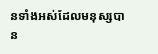នទាំងអស់ដែលមនុស្សបាន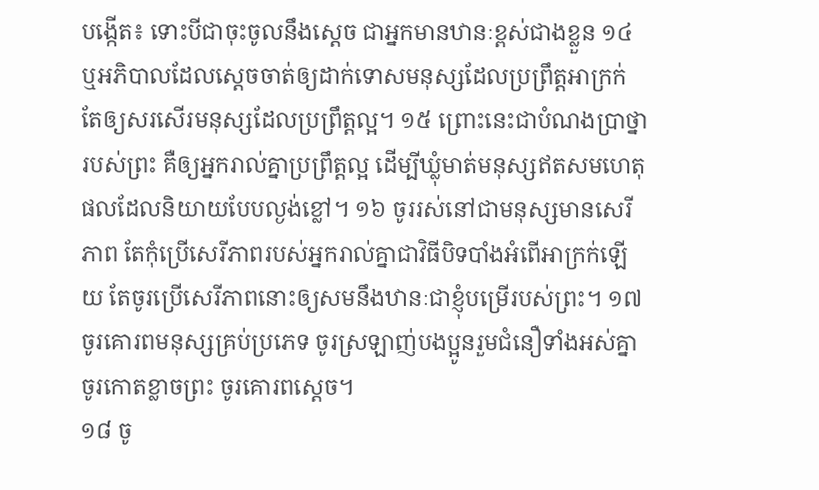បង្កើត៖ ទោះបីជាចុះចូលនឹងស្តេច ជាអ្នកមានឋានៈខ្ពស់ជាងខ្លួន ១៤ ឬអភិបាលដែលស្តេចចាត់ឲ្យដាក់ទោសមនុស្សដែលប្រព្រឹត្តអាក្រក់ តែឲ្យសរសើរមនុស្សដែលប្រព្រឹត្តល្អ។ ១៥ ព្រោះនេះជាបំណងប្រាថ្នារបស់ព្រះ គឺឲ្យអ្នករាល់គ្នាប្រព្រឹត្តល្អ ដើម្បីឃ្លុំមាត់មនុស្សឥតសមហេតុផលដែលនិយាយបែបល្ងង់ខ្លៅ។ ១៦ ចូររស់នៅជាមនុស្សមានសេរីភាព តែកុំប្រើសេរីភាពរបស់អ្នករាល់គ្នាជាវិធីបិទបាំងអំពើអាក្រក់ឡើយ តែចូរប្រើសេរីភាពនោះឲ្យសមនឹងឋានៈជាខ្ញុំបម្រើរបស់ព្រះ។ ១៧ ចូរគោរពមនុស្សគ្រប់ប្រភេទ ចូរស្រឡាញ់បងប្អូនរួមជំនឿទាំងអស់គ្នា ចូរកោតខ្លាចព្រះ ចូរគោរពស្តេច។
១៨ ចូ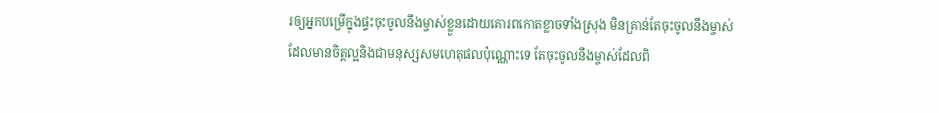រឲ្យអ្នកបម្រើក្នុងផ្ទះចុះចូលនឹងម្ចាស់ខ្លួនដោយគោរពកោតខ្លាចទាំងស្រុង មិនគ្រាន់តែចុះចូលនឹងម្ចាស់ដែលមានចិត្តល្អនិងជាមនុស្សសមហេតុផលប៉ុណ្ណោះទេ តែចុះចូលនឹងម្ចាស់ដែលពិ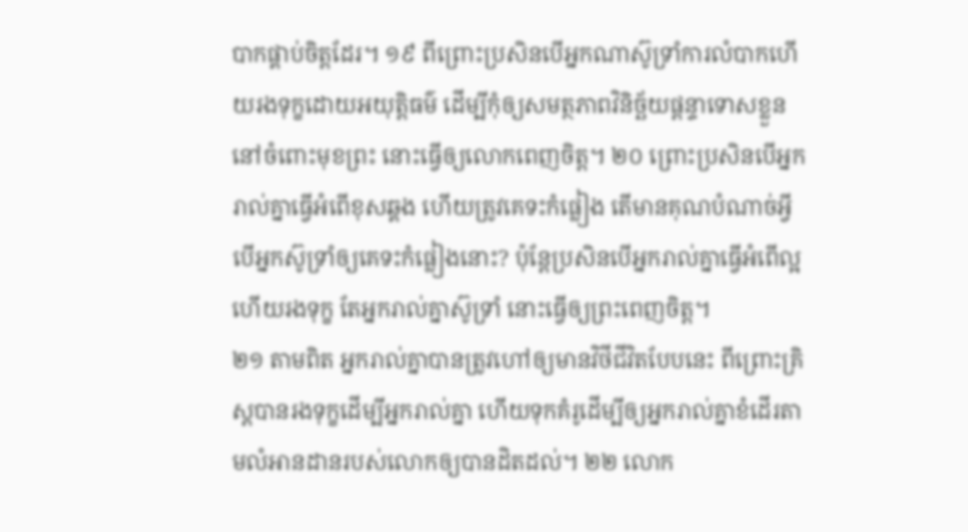បាកផ្គាប់ចិត្តដែរ។ ១៩ ពីព្រោះប្រសិនបើអ្នកណាស៊ូទ្រាំការលំបាកហើយរងទុក្ខដោយអយុត្ដិធម៌ ដើម្បីកុំឲ្យសមត្ថភាពវិនិច្ឆ័យផ្ដន្ទាទោសខ្លួននៅចំពោះមុខព្រះ នោះធ្វើឲ្យលោកពេញចិត្ត។ ២០ ព្រោះប្រសិនបើអ្នករាល់គ្នាធ្វើអំពើខុសឆ្គង ហើយត្រូវគេទះកំផ្លៀង តើមានគុណបំណាច់អ្វីបើអ្នកស៊ូទ្រាំឲ្យគេទះកំផ្លៀងនោះ? ប៉ុន្តែប្រសិនបើអ្នករាល់គ្នាធ្វើអំពើល្អហើយរងទុក្ខ តែអ្នករាល់គ្នាស៊ូទ្រាំ នោះធ្វើឲ្យព្រះពេញចិត្ត។
២១ តាមពិត អ្នករាល់គ្នាបានត្រូវហៅឲ្យមានវិថីជីវិតបែបនេះ ពីព្រោះគ្រិស្តបានរងទុក្ខដើម្បីអ្នករាល់គ្នា ហើយទុកគំរូដើម្បីឲ្យអ្នករាល់គ្នាខំដើរតាមលំអានដានរបស់លោកឲ្យបានដិតដល់។ ២២ លោក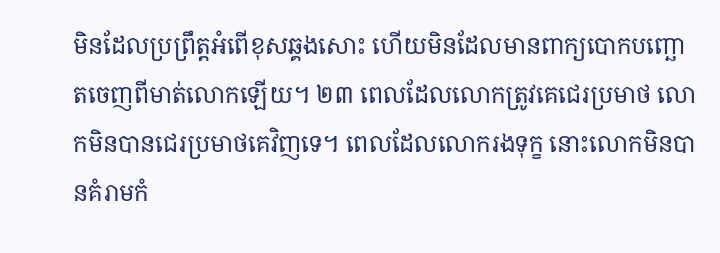មិនដែលប្រព្រឹត្តអំពើខុសឆ្គងសោះ ហើយមិនដែលមានពាក្យបោកបញ្ឆោតចេញពីមាត់លោកឡើយ។ ២៣ ពេលដែលលោកត្រូវគេជេរប្រមាថ លោកមិនបានជេរប្រមាថគេវិញទេ។ ពេលដែលលោករងទុក្ខ នោះលោកមិនបានគំរាមកំ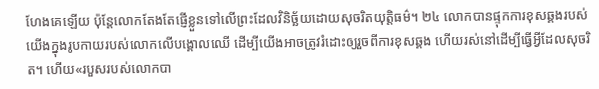ហែងគេឡើយ ប៉ុន្តែលោកតែងតែផ្ញើខ្លួនទៅលើព្រះដែលវិនិច្ឆ័យដោយសុចរិតយុត្ដិធម៌។ ២៤ លោកបានផ្ទុកការខុសឆ្គងរបស់យើងក្នុងរូបកាយរបស់លោកលើបង្គោលឈើ ដើម្បីយើងអាចត្រូវរំដោះឲ្យរួចពីការខុសឆ្គង ហើយរស់នៅដើម្បីធ្វើអ្វីដែលសុចរិត។ ហើយ«របួសរបស់លោកបា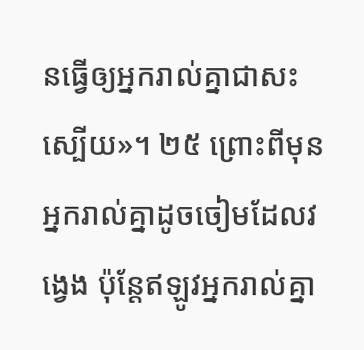នធ្វើឲ្យអ្នករាល់គ្នាជាសះស្បើយ»។ ២៥ ព្រោះពីមុន អ្នករាល់គ្នាដូចចៀមដែលវង្វេង ប៉ុន្តែឥឡូវអ្នករាល់គ្នា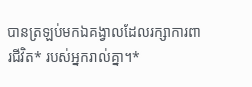បានត្រឡប់មកឯគង្វាលដែលរក្សាការពារជីវិត* របស់អ្នករាល់គ្នា។*